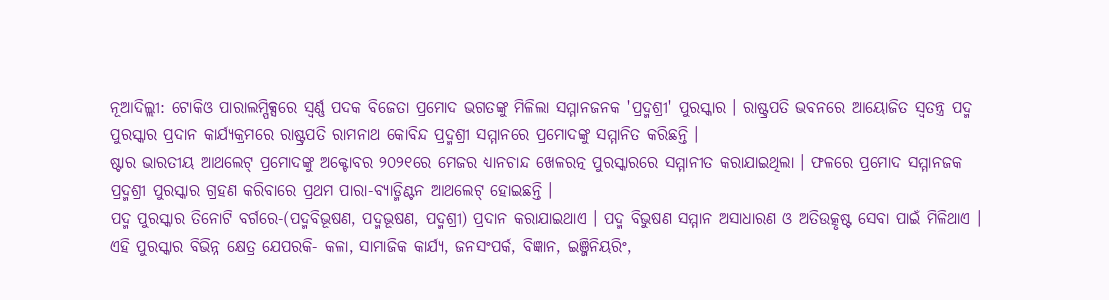ନୂଆଦିଲ୍ଲୀ: ଟୋକିଓ ପାରାଲମ୍ପିକ୍ସରେ ସ୍ବର୍ଣ୍ଣ ପଦକ ବିଜେତା ପ୍ରମୋଦ ଭଗତଙ୍କୁ ମିଳିଲା ସମ୍ମାନଜନକ 'ପ୍ରଦ୍ମଶ୍ରୀ' ପୁରସ୍କାର । ରାଷ୍ଟ୍ରପତି ଭବନରେ ଆୟୋଜିତ ସ୍ବତନ୍ତ୍ର ପଦ୍ମ ପୁରସ୍କାର ପ୍ରଦାନ କାର୍ଯ୍ୟକ୍ରମରେ ରାଷ୍ଟ୍ରପତି ରାମନାଥ କୋବିନ୍ଦ ପ୍ରଦ୍ମଶ୍ରୀ ସମ୍ମାନରେ ପ୍ରମୋଦଙ୍କୁ ସମ୍ମାନିତ କରିଛନ୍ତି ।
ଷ୍ଟାର ଭାରତୀୟ ଆଥଲେଟ୍ ପ୍ରମୋଦଙ୍କୁ ଅକ୍ଟୋବର ୨୦୨୧ରେ ମେଜର ଧ୍ୟାନଚାନ୍ଦ ଖେଳରତ୍ନ ପୁରସ୍କାରରେ ସମ୍ମାନୀତ କରାଯାଇଥିଲା । ଫଳରେ ପ୍ରମୋଦ ସମ୍ମାନଜକ ପ୍ରଦ୍ମଶ୍ରୀ ପୁରସ୍କାର ଗ୍ରହଣ କରିବାରେ ପ୍ରଥମ ପାରା-ବ୍ୟାଡ୍ମିଣ୍ଟନ ଆଥଲେଟ୍ ହୋଇଛନ୍ତି ।
ପଦ୍ମ ପୁରସ୍କାର ତିନୋଟି ବର୍ଗରେ-(ପଦ୍ମବିଭୂଷଣ, ପଦ୍ମଭୂଷଣ, ପଦ୍ମଶ୍ରୀ) ପ୍ରଦାନ କରାଯାଇଥାଏ । ପଦ୍ମ ବିଭୁଷଣ ସମ୍ମାନ ଅସାଧାରଣ ଓ ଅତିଉତ୍କୃଷ୍ଟ ସେବା ପାଇଁ ମିଳିଥାଏ । ଏହି ପୁରସ୍କାର ବିଭିନ୍ନ କ୍ଷେତ୍ର ଯେପରକି- କଳା, ସାମାଜିକ କାର୍ଯ୍ୟ, ଜନସଂପର୍କ, ବିଜ୍ଞାନ, ଇଞ୍ଜିନିୟରିଂ,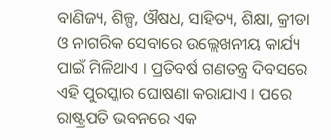ବାଣିଜ୍ୟ, ଶିଳ୍ପ, ଔଷଧ, ସାହିତ୍ୟ, ଶିକ୍ଷା, କ୍ରୀଡା ଓ ନାଗରିକ ସେବାରେ ଉଲ୍ଲେଖନୀୟ କାର୍ଯ୍ୟ ପାଇଁ ମିଳିଥାଏ । ପ୍ରତିବର୍ଷ ଗଣତନ୍ତ୍ର ଦିବସରେ ଏହି ପୁରସ୍କାର ଘୋଷଣା କରାଯାଏ । ପରେ ରାଷ୍ଟ୍ରପତି ଭବନରେ ଏକ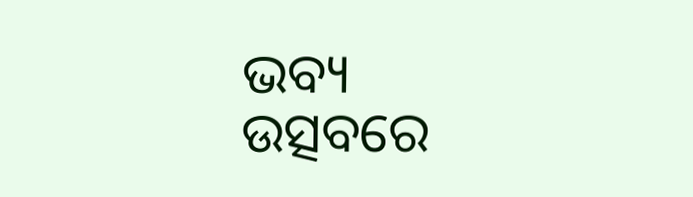ଭବ୍ୟ ଉତ୍ସବରେ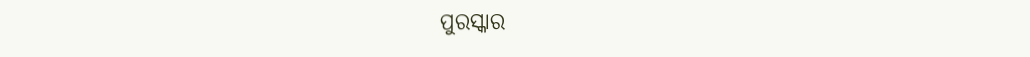ପୁରସ୍କାର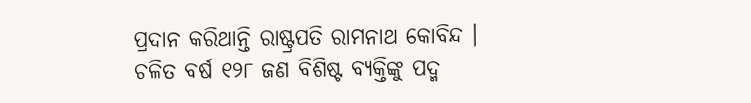ପ୍ରଦାନ କରିଥାନ୍ତି ରାଷ୍ଟ୍ରପତି ରାମନାଥ କୋବିନ୍ଦ । ଚଳିତ ବର୍ଷ ୧୨୮ ଜଣ ବିଶିଷ୍ଟ ବ୍ୟକ୍ତିଙ୍କୁ ପଦ୍ମ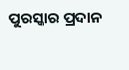ପୁରସ୍କାର ପ୍ରଦାନ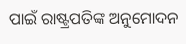ପାଇଁ ରାଷ୍ଟ୍ରପତିଙ୍କ ଅନୁମୋଦନ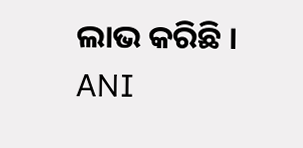ଲାଭ କରିଛି ।
ANI